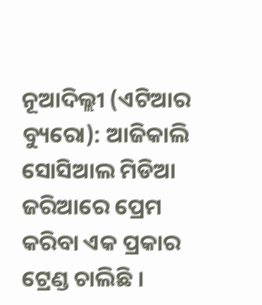ନୂଆଦିଲ୍ଲୀ (ଏଟିଆର ବ୍ୟୁରୋ): ଆଜିକାଲି ସୋସିଆଲ ମିଡିଆ ଜରିଆରେ ପ୍ରେମ କରିବା ଏକ ପ୍ରକାର ଟ୍ରେଣ୍ଡ ଚାଲିଛି ।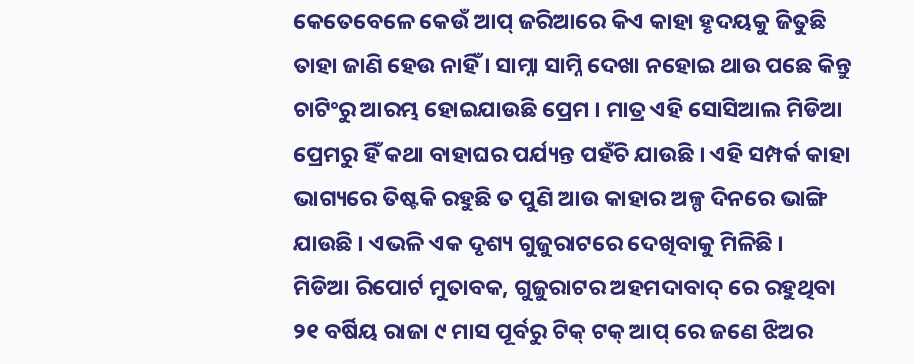କେତେବେଳେ କେଉଁ ଆପ୍ ଜରିଆରେ କିଏ କାହା ହୃଦୟକୁ ଜିତୁଛି ତାହା ଜାଣି ହେଉ ନାହିଁ । ସାମ୍ନା ସାମ୍ନି ଦେଖା ନହୋଇ ଥାଉ ପଛେ କିନ୍ତୁ ଚାଟିଂରୁ ଆରମ୍ଭ ହୋଇଯାଉଛି ପ୍ରେମ । ମାତ୍ର ଏହି ସୋସିଆଲ ମିଡିଆ ପ୍ରେମରୁ ହିଁ କଥା ବାହାଘର ପର୍ଯ୍ୟନ୍ତ ପହଁଚି ଯାଉଛି । ଏହି ସମ୍ପର୍କ କାହା ଭାଗ୍ୟରେ ତିଷ୍ଟକି ରହୁଛି ତ ପୁଣି ଆଉ କାହାର ଅଳ୍ପ ଦିନରେ ଭାଙ୍ଗି ଯାଉଛି । ଏଭଳି ଏକ ଦୃଶ୍ୟ ଗୁଜୁରାଟରେ ଦେଖିବାକୁ ମିଳିଛି ।
ମିଡିଆ ରିପୋର୍ଟ ମୁତାବକ, ଗୁଜୁରାଟର ଅହମଦାବାଦ୍ ରେ ରହୁଥିବା ୨୧ ବର୍ଷିୟ ରାଜା ୯ ମାସ ପୂର୍ବରୁ ଟିକ୍ ଟକ୍ ଆପ୍ ରେ ଜଣେ ଝିଅର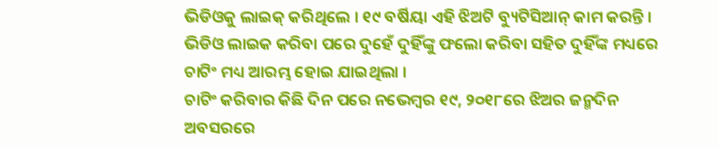ଭିଡିଓକୁ ଲାଇକ୍ କରିଥିଲେ । ୧୯ ବର୍ଷିୟା ଏହି ଝିଅଟି ବ୍ୟୁଟିସିଆନ୍ କାମ କରନ୍ତି । ଭିଡିଓ ଲାଇକ କରିବା ପରେ ଦୁହେଁ ଦୁହିଁଙ୍କୁ ଫଲୋ କରିବା ସହିତ ଦୁହିଁଙ୍କ ମଧ୍ୟରେ ଚାଟିଂ ମଧ୍ୟ ଆରମ୍ଭ ହୋଇ ଯାଇଥିଲା ।
ଚାଟିଂ କରିବାର କିଛି ଦିନ ପରେ ନଭେମ୍ବର ୧୯, ୨୦୧୮ରେ ଝିଅର ଜନ୍ମଦିନ ଅବସରରେ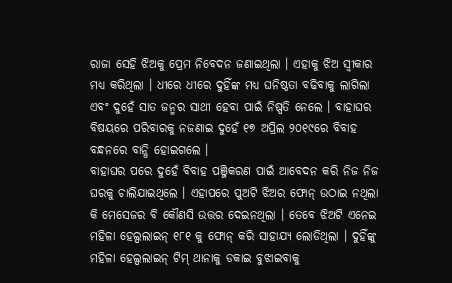ରାଜା ସେହି ଝିଅକୁ ପ୍ରେମ ନିବେଦନ ଜଣାଇଥିଲା । ଏହାକୁ ଝିଅ ସ୍ୱୀକାର ମଧ୍ୟ କରିଥିଲା । ଧୀରେ ଧୀରେ ଦୁହିଁଙ୍କ ମଧ୍ୟ ଘନିଷ୍ଠତା ବଢିବାକୁ ଲାଗିଲା ଏବଂ ଦୁହେଁ ସାତ ଜନ୍ମର ସାଥୀ ହେବା ପାଇଁ ନିଷ୍ପତି ନେଲେ । ବାହାଘର ବିଷୟରେ ପରିବାରକୁ ନଜଣାଇ ଦୁହେଁ ୧୭ ଅପ୍ରିଲ ୨୦୧୯ରେ ବିବାହ ବନ୍ଧନରେ ବାନ୍ଧି ହୋଇଗଲେ ।
ବାହାଘର ପରେ ଦୁହେଁ ବିବାହ ପଞ୍ଜିକରଣ ପାଇଁ ଆବେଦନ କରି ନିଜ ନିଜ ଘରକୁ ଚାଲିଯାଇଥିଲେ । ଏହାପରେ ପୁଅଟି ଝିଅର ଫୋନ୍ ଉଠାଇ ନଥିଲା କି ମେସେଜର ବି କୌଣସି ଉତ୍ତର ଦେଇନଥିଲା । ତେବେ ଝିଅଟି ଏନେଇ ମହିଳା ହେଲ୍ପଲାଇନ୍ ୧୮୧ କୁ ଫୋନ୍ କରି ସାହାଯ୍ୟ ଲୋଡିଥିଲା । ଦୁହିଁଙ୍କୁ ମହିଳା ହେଲ୍ପଲାଇନ୍ ଟିମ୍ ଥାନାକୁ ଡକାଇ ବୁଝାଇବାକୁ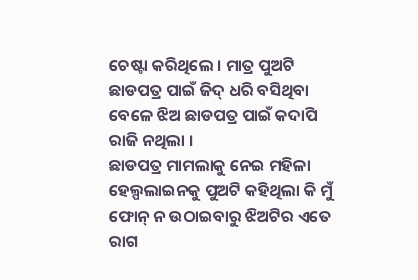ଚେଷ୍ଟା କରିଥିଲେ । ମାତ୍ର ପୁଅଟି ଛାଡପତ୍ର ପାଇଁ ଜିଦ୍ ଧରି ବସିଥିବା ବେଳେ ଝିଅ ଛାଡପତ୍ର ପାଇଁ କଦାପି ରାଜି ନଥିଲା ।
ଛାଡପତ୍ର ମାମଲାକୁ ନେଇ ମହିଳା ହେଲ୍ପଲାଇନକୁ ପୁଅଟି କହିଥିଲା କି ମୁଁ ଫୋନ୍ ନ ଉଠାଇବାରୁ ଝିଅଟିର ଏତେ ରାଗ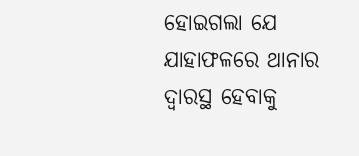ହୋଇଗଲା ଯେ ଯାହାଫଳରେ ଥାନାର ଦ୍ୱାରସ୍ଥ ହେବାକୁ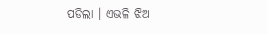ପଡିଲା । ଏଭଳି ଝିଅ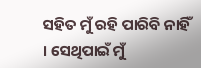ସହିତ ମୁଁ ରହି ପାରିବି ନାହିଁ । ସେଥିପାଇଁ ମୁଁ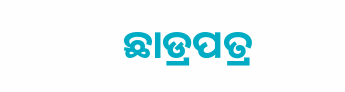ଛାଡ୍ରପତ୍ର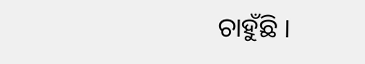ଚାହୁଁଛି ।